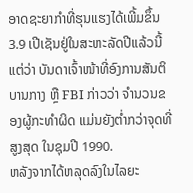ອາດຊະຍາກຳທີ່ຮຸນແຮງໄດ້ເພີ້ມຂຶ້ນ 3.9 ເປີເຊັນຢູ່ໃນສະຫະລັດປີແລ້ວນີ້ ແຕ່ວ່າ ບັນດາເຈົ້າໜ້າທີ່ອົງການສັນຕິບານກາງ ຫຼື FBI ກ່າວວ່າ ຈຳນວນຂອງຜູ້ກະທຳຜິດ ແມ່ນຍັງຕໍ່າກວ່າຈຸດທີ່ສູງສຸດ ໃນຊຸມປີ 1990.
ຫລັງຈາກໄດ້ຫລຸດລົງໃນໄລຍະ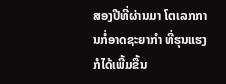ສອງປີທີ່ຜ່ານມາ ໂຕເລກການກໍ່ອາດຊະຍາກຳ ທີ່ຮຸນແຮງກໍໄດ້ເພີ້ມຂື້ນ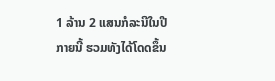1 ລ້ານ 2 ແສນກໍລະນີໃນປີກາຍນີ້ ຮວມທັງໄດ້ໂດດຂຶ້ນ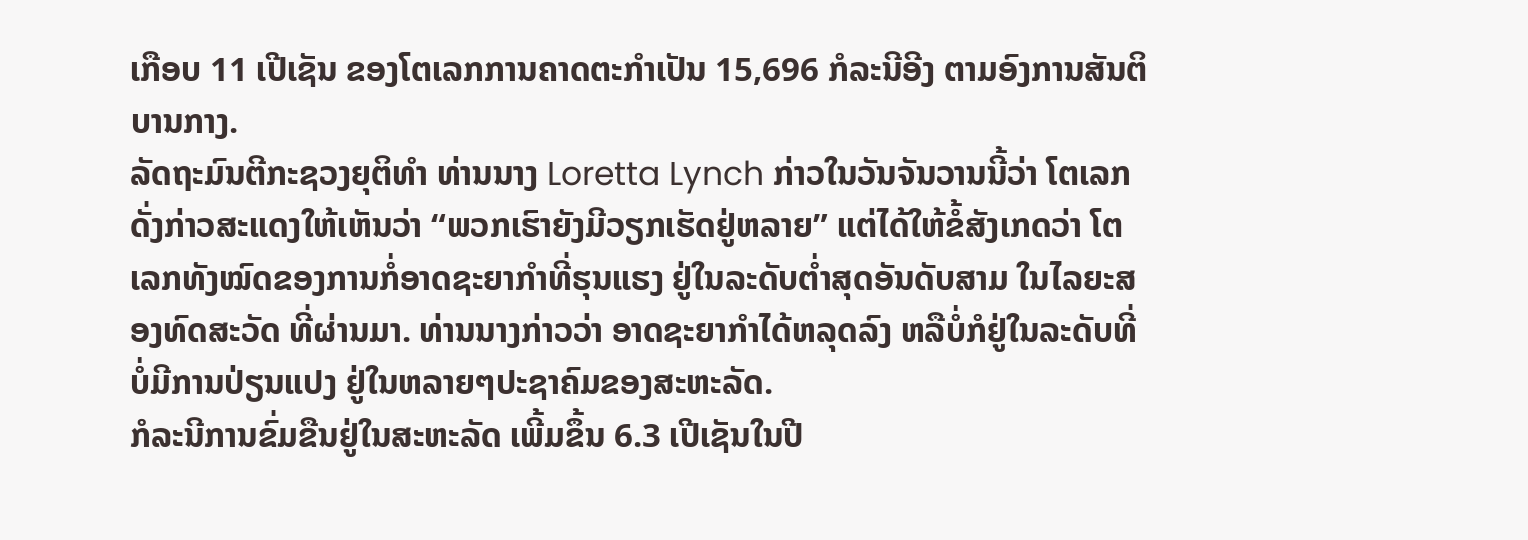ເກືອບ 11 ເປີເຊັນ ຂອງໂຕເລກການຄາດຕະກຳເປັນ 15,696 ກໍລະນີອີງ ຕາມອົງການສັນຕິບານກາງ.
ລັດຖະມົນຕີກະຊວງຍຸຕິທຳ ທ່ານນາງ Loretta Lynch ກ່າວໃນວັນຈັນວານນີ້ວ່າ ໂຕເລກດັ່ງກ່າວສະແດງໃຫ້ເຫັນວ່າ “ພວກເຮົາຍັງມີວຽກເຮັດຢູ່ຫລາຍ” ແຕ່ໄດ້ໃຫ້ຂໍ້ສັງເກດວ່າ ໂຕເລກທັງໝົດຂອງການກໍ່ອາດຊະຍາກຳທີ່ຮຸນແຮງ ຢູ່ໃນລະດັບຕໍ່າສຸດອັນດັບສາມ ໃນໄລຍະສອງທົດສະວັດ ທີ່ຜ່ານມາ. ທ່ານນາງກ່າວວ່າ ອາດຊະຍາກຳໄດ້ຫລຸດລົງ ຫລືບໍ່ກໍຢູ່ໃນລະດັບທີ່ບໍ່ມີການປ່ຽນແປງ ຢູ່ໃນຫລາຍໆປະຊາຄົມຂອງສະຫະລັດ.
ກໍລະນີການຂົ່ມຂືນຢູ່ໃນສະຫະລັດ ເພີ້ມຂຶ້ນ 6.3 ເປີເຊັນໃນປີ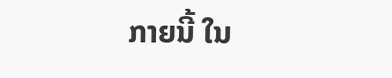ກາຍນີ້ ໃນ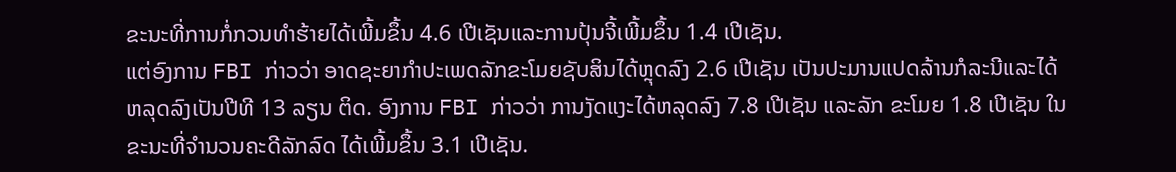ຂະນະທີ່ການກໍ່ກວນທຳຮ້າຍໄດ້ເພີ້ມຂຶ້ນ 4.6 ເປີເຊັນແລະການປຸ້ນຈີ້ເພີ້ມຂຶ້ນ 1.4 ເປີເຊັນ.
ແຕ່ອົງການ FBI ກ່າວວ່າ ອາດຊະຍາກຳປະເພດລັກຂະໂມຍຊັບສິນໄດ້ຫຼຸດລົງ 2.6 ເປີເຊັນ ເປັນປະມານແປດລ້ານກໍລະນີແລະໄດ້ຫລຸດລົງເປັນປີທີ 13 ລຽນ ຕິດ. ອົງການ FBI ກ່າວວ່າ ການງັດແງະໄດ້ຫລຸດລົງ 7.8 ເປີເຊັນ ແລະລັກ ຂະໂມຍ 1.8 ເປີເຊັນ ໃນຂະນະທີ່ຈຳນວນຄະດີລັກລົດ ໄດ້ເພີ້ມຂຶ້ນ 3.1 ເປີເຊັນ.